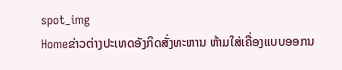spot_img
Homeຂ່າວຕ່າງປະເທດອັງກິດສັ່ງທະຫານ ຫ້າມໃສ່ເຄື່ອງແບບອອກນ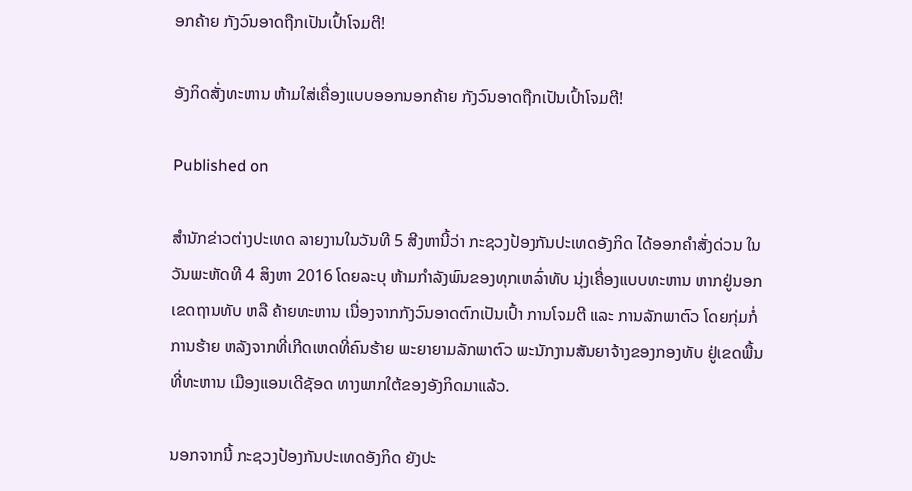ອກຄ້າຍ ກັງວົນອາດຖືກເປັນເປົ້າໂຈມຕີ!

ອັງກິດສັ່ງທະຫານ ຫ້າມໃສ່ເຄື່ອງແບບອອກນອກຄ້າຍ ກັງວົນອາດຖືກເປັນເປົ້າໂຈມຕີ!

Published on

ສຳນັກຂ່າວຕ່າງປະເທດ ລາຍງານໃນວັນທີ 5 ສີງຫານີ້ວ່າ ກະຊວງປ້ອງກັນປະເທດອັງກິດ ໄດ້ອອກຄຳສັ່ງດ່ວນ ໃນວັນພະຫັດທີ 4 ສິງຫາ 2016 ໂດຍລະບຸ ຫ້າມກຳລັງພົນຂອງທຸກເຫລົ່າທັບ ນຸ່ງເຄື່ອງແບບທະຫານ ຫາກຢູ່ນອກເຂດຖານທັບ ຫລື ຄ້າຍທະຫານ ເນື່ອງຈາກກັງວົນອາດຕົກເປັນເປົ້າ ການໂຈມຕີ ແລະ ການລັກພາຕົວ ໂດຍກຸ່ມກໍ່ການຮ້າຍ ຫລັງຈາກທີ່ເກີດເຫດທີ່ຄົນຮ້າຍ ພະຍາຍາມລັກພາຕົວ ພະນັກງານສັນຍາຈ້າງຂອງກອງທັບ ຢູ່ເຂດພື້ນທີ່ທະຫານ ເມືອງແອນເດີຊັອດ ທາງພາກໃຕ້ຂອງອັງກິດມາແລ້ວ.

ນອກຈາກນີ້ ກະຊວງປ້ອງກັນປະເທດອັງກິດ ຍັງປະ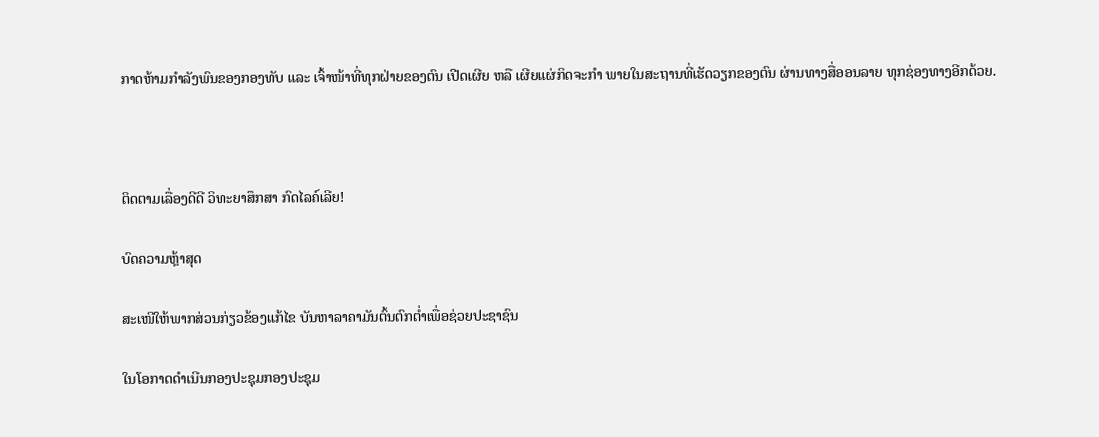ກາດຫ້າມກຳລັງພົນຂອງກອງທັບ ແລະ ເຈົ້າໜ້າທີ່ທຸກຝ່າຍຂອງຕົນ ເປີດເຜີຍ ຫລື ເຜີຍແຜ່ກິດຈະກຳ ພາຍໃນສະຖານທີ່ເຮັດວຽກຂອງຕົນ ຜ່ານທາງສື່ອອນລາຍ ທຸກຊ່ອງທາງອີກດ້ວຍ.



ຕິດຕາມເລື່ອງດີດີ ວິທະຍາສຶກສາ ກົດໄລຄ໌ເລີຍ!

ບົດຄວາມຫຼ້າສຸດ

ສະເໜີໃຫ້ພາກສ່ວນກ່ຽວຂ້ອງແກ້ໄຂ ບັນຫາລາຄາມັນຕົ້ນຕົກຕໍ່າເພື່ອຊ່ວຍປະຊາຊົນ

ໃນໂອກາດດຳເນີນກອງປະຊຸມກອງປະຊຸມ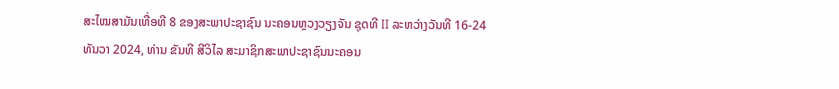ສະໄໝສາມັນເທື່ອທີ 8 ຂອງສະພາປະຊາຊົນ ນະຄອນຫຼວງວຽງຈັນ ຊຸດທີ II ລະຫວ່າງວັນທີ 16-24 ທັນວາ 2024, ທ່ານ ຂັນທີ ສີວິໄລ ສະມາຊິກສະພາປະຊາຊົນນະຄອນ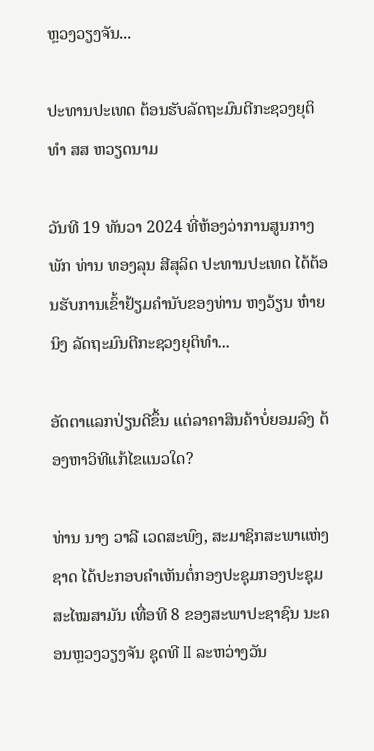ຫຼວງວຽງຈັນ...

ປະທານປະເທດ ຕ້ອນຮັບລັດຖະມົນຕີກະຊວງຍຸຕິທຳ ສສ ຫວຽດນາມ

ວັນທີ 19 ທັນວາ 2024 ທີ່ຫ້ອງວ່າການສູນກາງພັກ ທ່ານ ທອງລຸນ ສີສຸລິດ ປະທານປະເທດ ໄດ້ຕ້ອນຮັບການເຂົ້າຢ້ຽມຄຳນັບຂອງທ່ານ ຫງວ້ຽນ ຫ໋າຍ ນິງ ລັດຖະມົນຕີກະຊວງຍຸຕິທຳ...

ອັດຕາແລກປ່ຽນດີຂຶ້ນ ແຕ່ລາຄາສິນຄ້າບໍ່ຍອມລົງ ຕ້ອງຫາວິທີແກ້ໄຂແນວໃດ?

ທ່ານ ນາງ ວາລີ ເວດສະພົງ, ສະມາຊິກສະພາແຫ່ງຊາດ ໄດ້ປະກອບຄໍາເຫັນຕໍ່ກອງປະຊຸມກອງປະຊຸມສະໄໝສາມັນ ເທື່ອທີ 8 ຂອງສະພາປະຊາຊົນ ນະຄອນຫຼວງວຽງຈັນ ຊຸດທີ II ລະຫວ່າງວັນ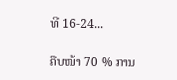ທີ 16-24...

ຄືບໜ້າ 70 % ການ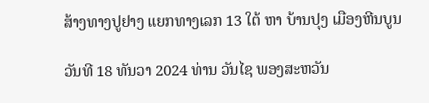ສ້າງທາງປູຢາງ ແຍກທາງເລກ 13 ໃຕ້ ຫາ ບ້ານປຸງ ເມືອງຫີນບູນ

ວັນທີ 18 ທັນວາ 2024 ທ່ານ ວັນໄຊ ພອງສະຫວັນ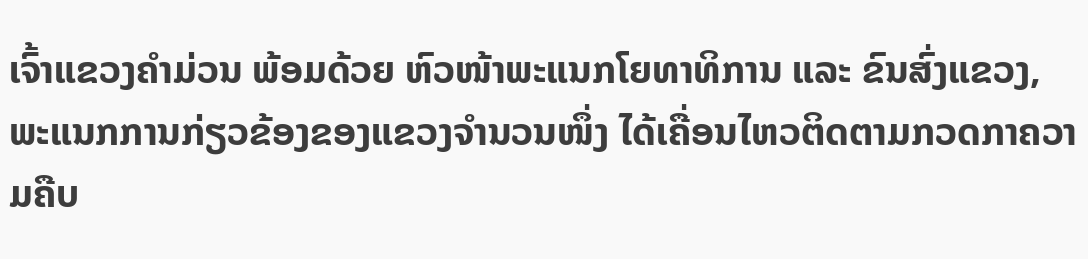ເຈົ້າແຂວງຄຳມ່ວນ ພ້ອມດ້ວຍ ຫົວໜ້າພະແນກໂຍທາທິການ ແລະ ຂົນສົ່ງແຂວງ, ພະແນກການກ່ຽວຂ້ອງຂອງແຂວງຈໍານວນໜຶ່ງ ໄດ້ເຄື່ອນໄຫວຕິດຕາມກວດກາຄວາມຄືບ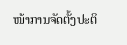ໜ້າການຈັດຕັ້ງປະຕິ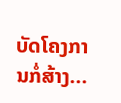ບັດໂຄງການກໍ່ສ້າງ...